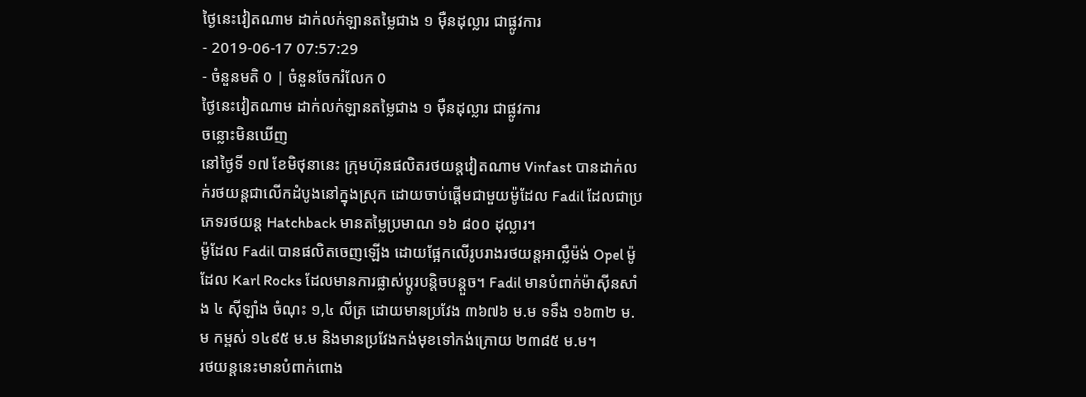ថ្ងៃនេះវៀតណាម ដាក់លក់ឡានតម្លៃជាង ១ ម៉ឺនដុល្លារ ជាផ្លូវការ
- 2019-06-17 07:57:29
- ចំនួនមតិ 0 | ចំនួនចែករំលែក 0
ថ្ងៃនេះវៀតណាម ដាក់លក់ឡានតម្លៃជាង ១ ម៉ឺនដុល្លារ ជាផ្លូវការ
ចន្លោះមិនឃើញ
នៅថ្ងៃទី ១៧ ខែមិថុនានេះ ក្រុមហ៊ុនផលិតរថយន្តវៀតណាម Vinfast បានដាក់លក់រថយន្តជាលើកដំបូងនៅក្នុងស្រុក ដោយចាប់ផ្ដើមជាមួយម៉ូដែល Fadil ដែលជាប្រភេទរថយន្ត Hatchback មានតម្លៃប្រមាណ ១៦ ៨០០ ដុល្លារ។
ម៉ូដែល Fadil បានផលិតចេញឡើង ដោយផ្អែកលើរូបរាងរថយន្តអាល្លឺម៉ង់ Opel ម៉ូដែល Karl Rocks ដែលមានការផ្លាស់ប្ដូរបន្តិចបន្តួច។ Fadil មានបំពាក់ម៉ាស៊ីនសាំង ៤ ស៊ីឡាំង ចំណុះ ១,៤ លីត្រ ដោយមានប្រវែង ៣៦៧៦ ម.ម ទទឹង ១៦៣២ ម.ម កម្ពស់ ១៤៩៥ ម.ម និងមានប្រវែងកង់មុខទៅកង់ក្រោយ ២៣៨៥ ម.ម។
រថយន្តនេះមានបំពាក់ពោង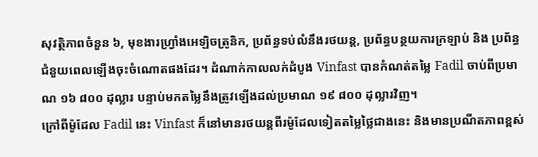សុវត្ថិភាពចំនួន ៦, មុខងារហ្វ្រាំងអេឡិចត្រូនិក, ប្រព័ន្ធទប់លំនឹងរថយន្ត, ប្រព័ន្ធបន្ថយការក្រឡាប់ និង ប្រព័ន្ធជំនួយពេលឡើងចុះចំណោតផងដែរ។ ដំណាក់កាលលក់ដំបូង Vinfast បានកំណត់តម្លៃ Fadil ចាប់ពីប្រមាណ ១៦ ៨០០ ដុល្លារ បន្ទាប់មកតម្លៃនឹងត្រូវឡើងដល់ប្រមាណ ១៩ ៨០០ ដុល្លារវិញ។
ក្រៅពីម៉ូដែល Fadil នេះ Vinfast ក៏នៅមានរថយន្តពីរម៉ូដែលទៀតតម្លៃថ្លៃជាងនេះ និងមានប្រណីតភាពខ្ពស់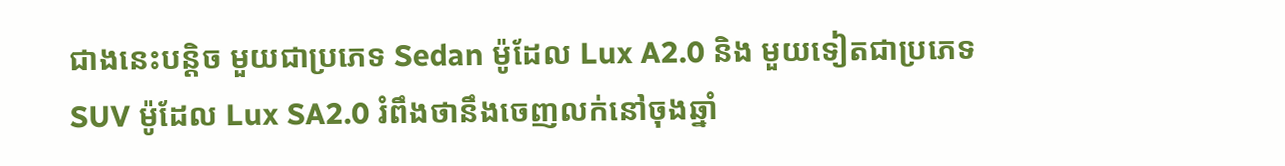ជាងនេះបន្តិច មួយជាប្រភេទ Sedan ម៉ូដែល Lux A2.0 និង មួយទៀតជាប្រភេទ SUV ម៉ូដែល Lux SA2.0 រំពឹងថានឹងចេញលក់នៅចុងឆ្នាំ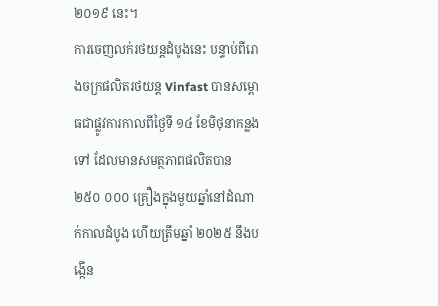២០១៩ នេះ។
ការចេញលក់រថយន្តដំបូងនេះ បន្ទាប់ពីរោងចក្រផលិតរថយន្ត Vinfast បានសម្ពោធជាផ្លូវការកាលពីថ្ងៃទី ១៤ ខែមិថុនាកន្លងទៅ ដែលមានសមត្ថភាពផលិតបាន ២៥០ ០០០ គ្រឿងក្នុងមួយឆ្នាំនៅដំណាក់កាលដំបូង ហើយត្រឹមឆ្នាំ ២០២៥ នឹងបង្កើន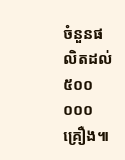ចំនួនផលិតដល់ ៥០០ ០០០ គ្រឿង៕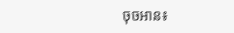ចុចអាន៖